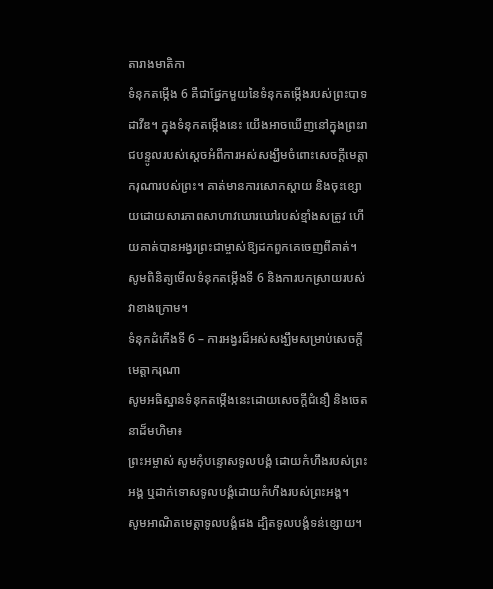តារាងមាតិកា
ទំនុកតម្កើង 6 គឺជាផ្នែកមួយនៃទំនុកតម្កើងរបស់ព្រះបាទដាវីឌ។ ក្នុងទំនុកតម្កើងនេះ យើងអាចឃើញនៅក្នុងព្រះរាជបន្ទូលរបស់ស្ដេចអំពីការអស់សង្ឃឹមចំពោះសេចក្ដីមេត្តាករុណារបស់ព្រះ។ គាត់មានការសោកស្ដាយ និងចុះខ្សោយដោយសារភាពសាហាវឃោរឃៅរបស់ខ្មាំងសត្រូវ ហើយគាត់បានអង្វរព្រះជាម្ចាស់ឱ្យដកពួកគេចេញពីគាត់។ សូមពិនិត្យមើលទំនុកតម្កើងទី 6 និងការបកស្រាយរបស់វាខាងក្រោម។
ទំនុកដំកើងទី 6 – ការអង្វរដ៏អស់សង្ឃឹមសម្រាប់សេចក្ដីមេត្តាករុណា
សូមអធិស្ឋានទំនុកតម្កើងនេះដោយសេចក្តីជំនឿ និងចេតនាដ៏មហិមា៖
ព្រះអម្ចាស់ សូមកុំបន្ទោសទូលបង្គំ ដោយកំហឹងរបស់ព្រះអង្គ ឬដាក់ទោសទូលបង្គំដោយកំហឹងរបស់ព្រះអង្គ។
សូមអាណិតមេត្តាទូលបង្គំផង ដ្បិតទូលបង្គំទន់ខ្សោយ។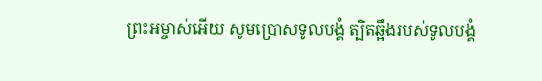ព្រះអម្ចាស់អើយ សូមប្រោសទូលបង្គំ ត្បិតឆ្អឹងរបស់ទូលបង្គំ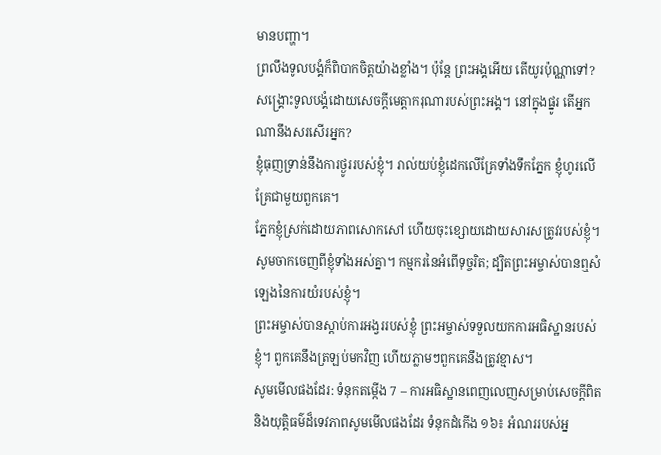មានបញ្ហា។
ព្រលឹងទូលបង្គំក៏ពិបាកចិត្តយ៉ាងខ្លាំង។ ប៉ុន្តែ ព្រះអង្គអើយ តើយូរប៉ុណ្ណាទៅ? សង្គ្រោះទូលបង្គំដោយសេចក្ដីមេត្តាករុណារបស់ព្រះអង្គ។ នៅក្នុងផ្នូរ តើអ្នកណានឹងសរសើរអ្នក?
ខ្ញុំធុញទ្រាន់នឹងការថ្ងូររបស់ខ្ញុំ។ រាល់យប់ខ្ញុំដេកលើគ្រែទាំងទឹកភ្នែក ខ្ញុំហូរលើគ្រែជាមួយពួកគេ។
ភ្នែកខ្ញុំស្រក់ដោយភាពសោកសៅ ហើយចុះខ្សោយដោយសារសត្រូវរបស់ខ្ញុំ។
សូមចាកចេញពីខ្ញុំទាំងអស់គ្នា។ កម្មករនៃអំពើទុច្ចរិត; ដ្បិតព្រះអម្ចាស់បានឮសំឡេងនៃការយំរបស់ខ្ញុំ។
ព្រះអម្ចាស់បានស្តាប់ការអង្វររបស់ខ្ញុំ ព្រះអម្ចាស់ទទួលយកការអធិស្ឋានរបស់ខ្ញុំ។ ពួកគេនឹងត្រឡប់មកវិញ ហើយភ្លាមៗពួកគេនឹងត្រូវខ្មាស។
សូមមើលផងដែរ: ទំនុកតម្កើង 7 – ការអធិស្ឋានពេញលេញសម្រាប់សេចក្តីពិត និងយុត្តិធម៌ដ៏ទេវភាពសូមមើលផងដែរ ទំនុកដំកើង ១៦៖ អំណររបស់អ្ន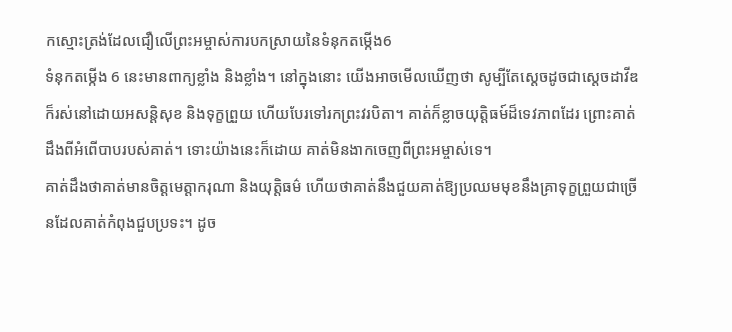កស្មោះត្រង់ដែលជឿលើព្រះអម្ចាស់ការបកស្រាយនៃទំនុកតម្កើង6
ទំនុកតម្កើង 6 នេះមានពាក្យខ្លាំង និងខ្លាំង។ នៅក្នុងនោះ យើងអាចមើលឃើញថា សូម្បីតែស្តេចដូចជាស្តេចដាវីឌ ក៏រស់នៅដោយអសន្តិសុខ និងទុក្ខព្រួយ ហើយបែរទៅរកព្រះវរបិតា។ គាត់ក៏ខ្លាចយុត្តិធម៍ដ៏ទេវភាពដែរ ព្រោះគាត់ដឹងពីអំពើបាបរបស់គាត់។ ទោះយ៉ាងនេះក៏ដោយ គាត់មិនងាកចេញពីព្រះអម្ចាស់ទេ។
គាត់ដឹងថាគាត់មានចិត្ដមេត្ដាករុណា និងយុត្តិធម៌ ហើយថាគាត់នឹងជួយគាត់ឱ្យប្រឈមមុខនឹងគ្រាទុក្ខព្រួយជាច្រើនដែលគាត់កំពុងជួបប្រទះ។ ដូច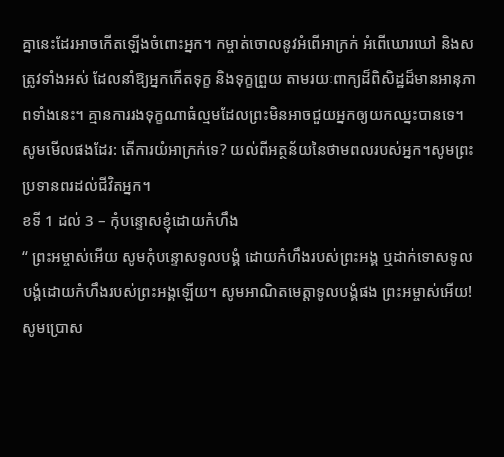គ្នានេះដែរអាចកើតឡើងចំពោះអ្នក។ កម្ចាត់ចោលនូវអំពើអាក្រក់ អំពើឃោរឃៅ និងសត្រូវទាំងអស់ ដែលនាំឱ្យអ្នកកើតទុក្ខ និងទុក្ខព្រួយ តាមរយៈពាក្យដ៏ពិសិដ្ឋដ៏មានអានុភាពទាំងនេះ។ គ្មានការរងទុក្ខណាធំល្មមដែលព្រះមិនអាចជួយអ្នកឲ្យយកឈ្នះបានទេ។
សូមមើលផងដែរ: តើការយំអាក្រក់ទេ? យល់ពីអត្ថន័យនៃថាមពលរបស់អ្នក។សូមព្រះប្រទានពរដល់ជីវិតអ្នក។
ខទី 1 ដល់ 3 – កុំបន្ទោសខ្ញុំដោយកំហឹង
“ ព្រះអម្ចាស់អើយ សូមកុំបន្ទោសទូលបង្គំ ដោយកំហឹងរបស់ព្រះអង្គ ឬដាក់ទោសទូលបង្គំដោយកំហឹងរបស់ព្រះអង្គឡើយ។ សូមអាណិតមេត្តាទូលបង្គំផង ព្រះអម្ចាស់អើយ! សូមប្រោស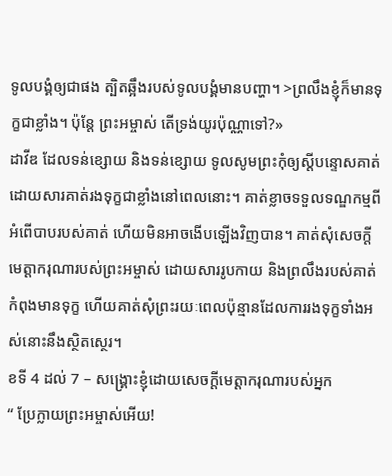ទូលបង្គំឲ្យជាផង ត្បិតឆ្អឹងរបស់ទូលបង្គំមានបញ្ហា។ >ព្រលឹងខ្ញុំក៏មានទុក្ខជាខ្លាំង។ ប៉ុន្តែ ព្រះអម្ចាស់ តើទ្រង់យូរប៉ុណ្ណាទៅ?»
ដាវីឌ ដែលទន់ខ្សោយ និងទន់ខ្សោយ ទូលសូមព្រះកុំឲ្យស្តីបន្ទោសគាត់ ដោយសារគាត់រងទុក្ខជាខ្លាំងនៅពេលនោះ។ គាត់ខ្លាចទទួលទណ្ឌកម្មពីអំពើបាបរបស់គាត់ ហើយមិនអាចងើបឡើងវិញបាន។ គាត់សុំសេចក្តីមេត្តាករុណារបស់ព្រះអម្ចាស់ ដោយសាររូបកាយ និងព្រលឹងរបស់គាត់កំពុងមានទុក្ខ ហើយគាត់សុំព្រះរយៈពេលប៉ុន្មានដែលការរងទុក្ខទាំងអស់នោះនឹងស្ថិតស្ថេរ។
ខទី 4 ដល់ 7 – សង្គ្រោះខ្ញុំដោយសេចក្តីមេត្តាករុណារបស់អ្នក
“ ប្រែក្លាយព្រះអម្ចាស់អើយ!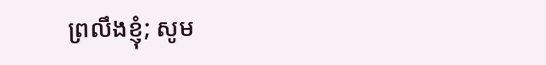ព្រលឹងខ្ញុំ; សូម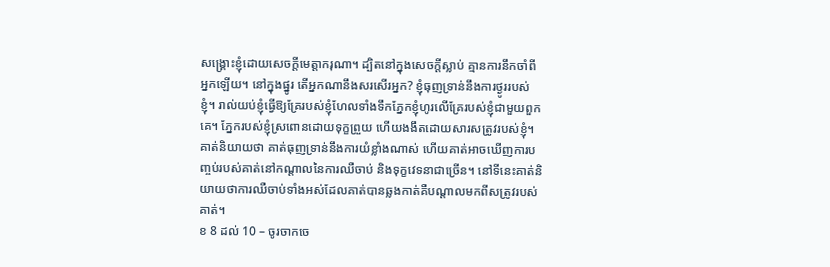សង្គ្រោះខ្ញុំដោយសេចក្ដីមេត្តាករុណា។ ដ្បិតនៅក្នុងសេចក្ដីស្លាប់ គ្មានការនឹកចាំពីអ្នកឡើយ។ នៅក្នុងផ្នូរ តើអ្នកណានឹងសរសើរអ្នក? ខ្ញុំធុញទ្រាន់នឹងការថ្ងូររបស់ខ្ញុំ។ រាល់យប់ខ្ញុំធ្វើឱ្យគ្រែរបស់ខ្ញុំហែលទាំងទឹកភ្នែកខ្ញុំហូរលើគ្រែរបស់ខ្ញុំជាមួយពួកគេ។ ភ្នែករបស់ខ្ញុំស្រពោនដោយទុក្ខព្រួយ ហើយងងឹតដោយសារសត្រូវរបស់ខ្ញុំ។ គាត់និយាយថា គាត់ធុញទ្រាន់នឹងការយំខ្លាំងណាស់ ហើយគាត់អាចឃើញការបញ្ចប់របស់គាត់នៅកណ្តាលនៃការឈឺចាប់ និងទុក្ខវេទនាជាច្រើន។ នៅទីនេះគាត់និយាយថាការឈឺចាប់ទាំងអស់ដែលគាត់បានឆ្លងកាត់គឺបណ្តាលមកពីសត្រូវរបស់គាត់។
ខ 8 ដល់ 10 – ចូរចាកចេ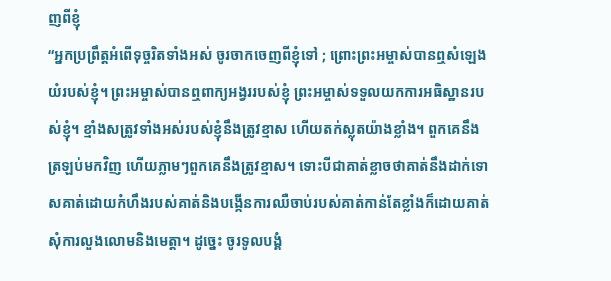ញពីខ្ញុំ
“អ្នកប្រព្រឹត្តអំពើទុច្ចរិតទាំងអស់ ចូរចាកចេញពីខ្ញុំទៅ ; ព្រោះព្រះអម្ចាស់បានឮសំឡេងយំរបស់ខ្ញុំ។ ព្រះអម្ចាស់បានឮពាក្យអង្វររបស់ខ្ញុំ ព្រះអម្ចាស់ទទួលយកការអធិស្ឋានរបស់ខ្ញុំ។ ខ្មាំងសត្រូវទាំងអស់របស់ខ្ញុំនឹងត្រូវខ្មាស ហើយតក់ស្លុតយ៉ាងខ្លាំង។ ពួកគេនឹងត្រឡប់មកវិញ ហើយភ្លាមៗពួកគេនឹងត្រូវខ្មាស។ ទោះបីជាគាត់ខ្លាចថាគាត់នឹងដាក់ទោសគាត់ដោយកំហឹងរបស់គាត់និងបង្កើនការឈឺចាប់របស់គាត់កាន់តែខ្លាំងក៏ដោយគាត់សុំការលួងលោមនិងមេត្តា។ ដូច្នេះ ចូរទូលបង្គំ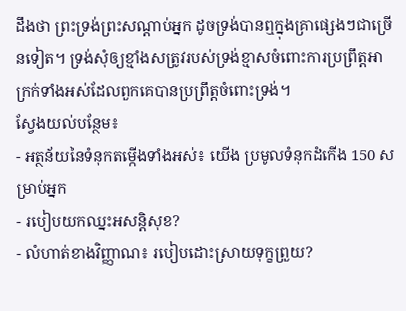ដឹងថា ព្រះទ្រង់ព្រះសណ្ដាប់អ្នក ដូចទ្រង់បានឮក្នុងគ្រាផ្សេងៗជាច្រើនទៀត។ ទ្រង់សុំឲ្យខ្មាំងសត្រូវរបស់ទ្រង់ខ្មាសចំពោះការប្រព្រឹត្តអាក្រក់ទាំងអស់ដែលពួកគេបានប្រព្រឹត្តចំពោះទ្រង់។
ស្វែងយល់បន្ថែម៖
- អត្ថន័យនៃទំនុកតម្កើងទាំងអស់៖ យើង ប្រមូលទំនុកដំកើង 150 សម្រាប់អ្នក
- របៀបយកឈ្នះអសន្តិសុខ?
- លំហាត់ខាងវិញ្ញាណ៖ របៀបដោះស្រាយទុក្ខព្រួយ?